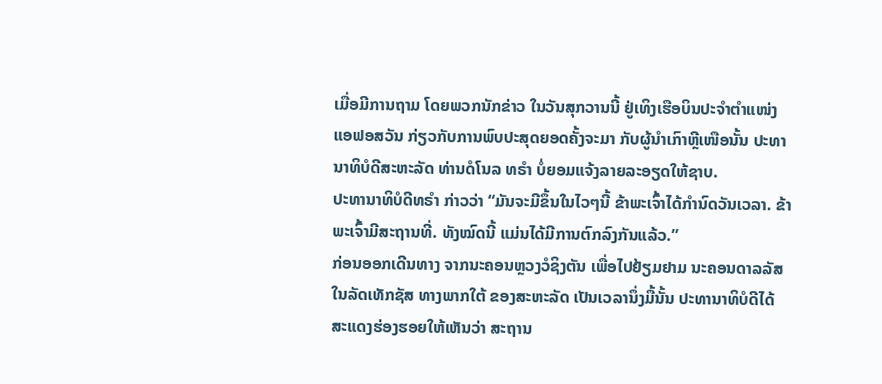ເມື່ອມີການຖາມ ໂດຍພວກນັກຂ່າວ ໃນວັນສຸກວານນີ້ ຢູ່ເທິງເຮືອບິນປະຈຳຕຳແໜ່ງ
ແອຟອສວັນ ກ່ຽວກັບການພົບປະສຸດຍອດຄັ້ງຈະມາ ກັບຜູ້ນຳເກົາຫຼີເໜືອນັ້ນ ປະທາ
ນາທິບໍດີສະຫະລັດ ທ່ານດໍໂນລ ທຣຳ ບໍ່ຍອມແຈ້ງລາຍລະອຽດໃຫ້ຊາບ.
ປະທານາທິບໍດີທຣຳ ກ່າວວ່າ “ມັນຈະມີຂຶ້ນໃນໄວໆນີ້ ຂ້າພະເຈົ້າໄດ້ກຳນົດວັນເວລາ. ຂ້າພະເຈົ້າມີສະຖານທີ່. ທັງໝົດນີ້ ແມ່ນໄດ້ມີການຕົກລົງກັນແລ້ວ.”
ກ່ອນອອກເດີນທາງ ຈາກນະຄອນຫຼວງວໍຊິງຕັນ ເພື່ອໄປຢ້ຽມຢາມ ນະຄອນດາລລັສ ໃນລັດເທັກຊັສ ທາງພາກໃຕ້ ຂອງສະຫະລັດ ເປັນເວລານຶ່ງມື້ນັ້ນ ປະທານາທິບໍດີໄດ້
ສະແດງຮ່ອງຮອຍໃຫ້ເຫັນວ່າ ສະຖານ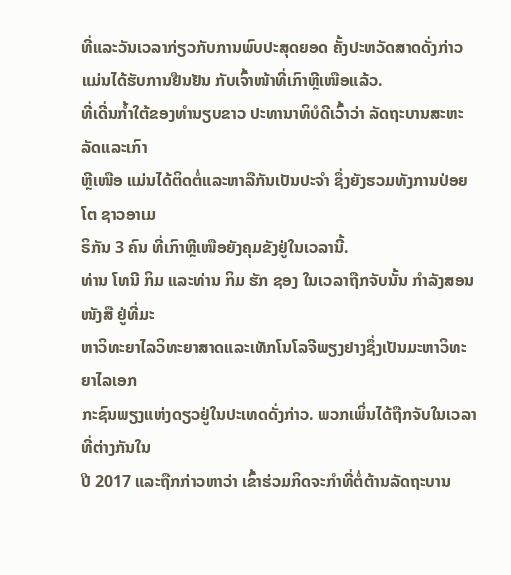ທີ່ແລະວັນເວລາກ່ຽວກັບການພົບປະສຸດຍອດ ຄັ້ງປະຫວັດສາດດັ່ງກ່າວ ແມ່ນໄດ້ຮັບການຢືນຢັນ ກັບເຈົ້າໜ້າທີ່ເກົາຫຼີເໜືອແລ້ວ.
ທີ່ເດີ່ນກ້ຳໃຕ້ຂອງທຳນຽບຂາວ ປະທານາທິບໍດີເວົ້າວ່າ ລັດຖະບານສະຫະລັດແລະເກົາ
ຫຼີເໜືອ ແມ່ນໄດ້ຕິດຕໍ່ແລະຫາລືກັນເປັນປະຈຳ ຊຶ່ງຍັງຮວມທັງການປ່ອຍໂຕ ຊາວອາເມ
ຣິກັນ 3 ຄົນ ທີ່ເກົາຫຼີເໜືອຍັງຄຸມຂັງຢູ່ໃນເວລານີ້.
ທ່ານ ໂທນີ ກິມ ແລະທ່ານ ກິມ ຮັກ ຊອງ ໃນເວລາຖືກຈັບນັ້ນ ກໍາລັງສອນໜັງສື ຢູ່ທີ່ມະ
ຫາວິທະຍາໄລວິທະຍາສາດແລະເທັກໂນໂລຈີພຽງຢາງຊຶ່ງເປັນມະຫາວິທະຍາໄລເອກ
ກະຊົນພຽງແຫ່ງດຽວຢູ່ໃນປະເທດດັ່ງກ່າວ. ພວກເພິ່ນໄດ້ຖືກຈັບໃນເວລາທີ່ຕ່າງກັນໃນ
ປີ 2017 ແລະຖືກກ່າວຫາວ່າ ເຂົ້າຮ່ວມກິດຈະກໍາທີ່ຕໍ່ຕ້ານລັດຖະບານ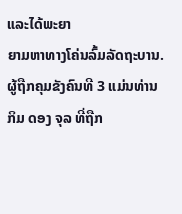ແລະໄດ້ພະຍາ
ຍາມຫາທາງໂຄ່ນລົ້ມລັດຖະບານ.
ຜູ້ຖືກຄຸມຂັງຄົນທີ 3 ແມ່ນທ່ານ ກິມ ດອງ ຈຸລ ທີ່ຖືກ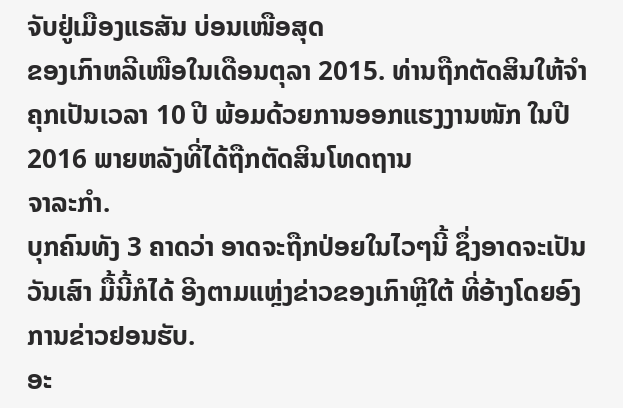ຈັບຢູ່ເມືອງແຣສັນ ບ່ອນເໜືອສຸດ
ຂອງເກົາຫລີເໜືອໃນເດືອນຕຸລາ 2015. ທ່ານຖືກຕັດສິນໃຫ້ຈໍາຄຸກເປັນເວລາ 10 ປີ ພ້ອມດ້ວຍການອອກແຮງງານໜັກ ໃນປີ 2016 ພາຍຫລັງທີ່ໄດ້ຖືກຕັດສິນໂທດຖານ
ຈາລະກຳ.
ບຸກຄົນທັງ 3 ຄາດວ່າ ອາດຈະຖືກປ່ອຍໃນໄວໆນີ້ ຊຶ່ງອາດຈະເປັນວັນເສົາ ມື້ນີ້ກໍໄດ້ ອີງຕາມແຫຼ່ງຂ່າວຂອງເກົາຫຼີໃຕ້ ທີ່ອ້າງໂດຍອົງການຂ່າວຢອນຮັບ.
ອະ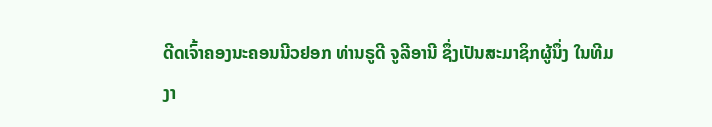ດີດເຈົ້າຄອງນະຄອນນີວຢອກ ທ່ານຣູດີ ຈູລີອານີ ຊຶ່ງເປັນສະມາຊິກຜູ້ນຶ່ງ ໃນທີມ
ງາ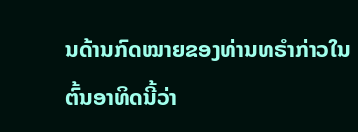ນດ້ານກົດໝາຍຂອງທ່ານທຣໍາກ່າວໃນຕົ້ນອາທິດນີ້ວ່າ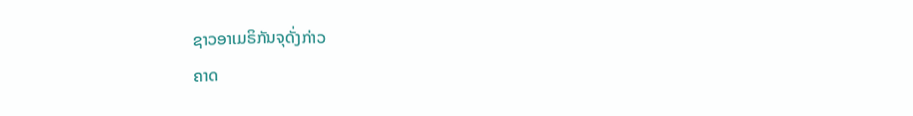ຊາວອາເມຣິກັນຈຸດັ່ງກ່າວ
ຄາດ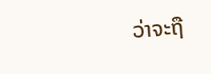ວ່າຈະຖື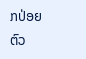ກປ່ອຍຕົວ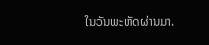ໃນວັນພະຫັດຜ່ານມາ.